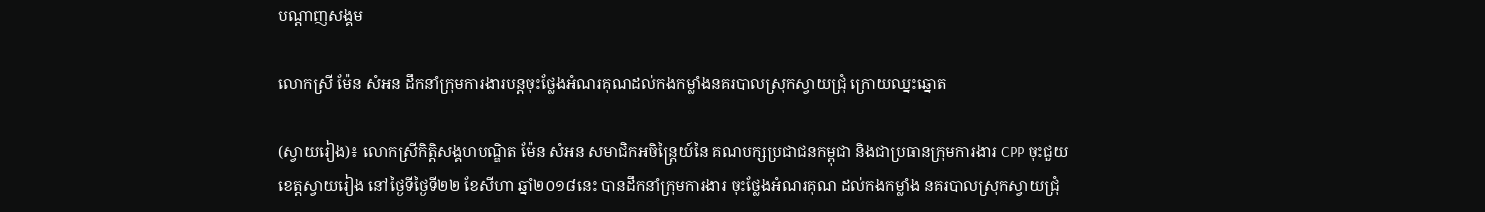បណ្តាញសង្គម

លោកស្រី ម៉ែន សំអន ដឹកនាំក្រុមការងារបន្តចុះថ្លែងអំណរគុណដល់កងកម្លាំងនគរបាលស្រុកស្វាយជ្រុំ ក្រោយឈ្នះឆ្នោត

(ស្វាយរៀង)៖ លោកស្រីកិត្តិសង្គហបណ្ឌិត ម៉ែន សំអន សមាជិកអចិន្រ្តៃយ៍នៃ គណបក្សប្រជាជនកម្ពុជា និងជាប្រធានក្រុមការងារ CPP ចុះជួយខេត្តស្វាយរៀង នៅថ្ងៃទីថ្ងៃទី២២ ខែសីហា ឆ្នាំ២០១៨នេះ បានដឹកនាំក្រុមការងារ ចុះថ្លែងអំណរគុណ ដល់កងកម្លាំង នគរបាលស្រុកស្វាយជ្រុំ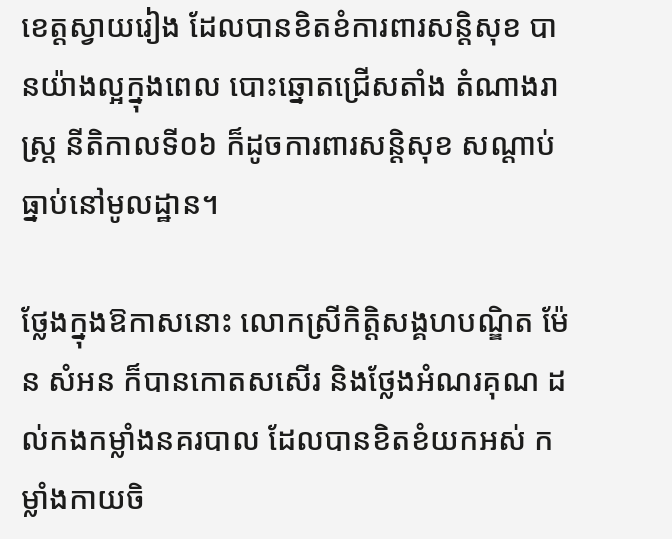ខេត្តស្វាយរៀង ដែលបានខិតខំការពារសន្តិសុខ បានយ៉ាងល្អក្នុងពេល បោះឆ្នោតជ្រើសតាំង តំណាងរាស្ត្រ នីតិកាលទី០៦ ក៏ដូចការពារសន្តិសុខ សណ្តាប់ធ្នាប់នៅមូលដ្ឋាន។

ថ្លែងក្នុងឱកាសនោះ លោកស្រីកិត្តិសង្គហបណ្ឌិត ម៉ែន សំអន ក៏បានកោតសសើរ និងថ្លែងអំណរគុណ ដល់កងកម្លាំងនគរបាល ដែលបានខិតខំយកអស់ កម្លាំងកាយចិ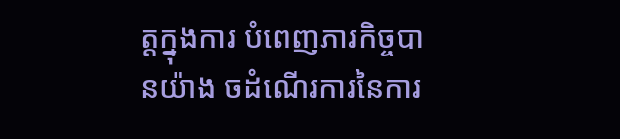ត្តក្នុងការ បំពេញភារកិច្ចបានយ៉ាង ចដំណើរការនៃការ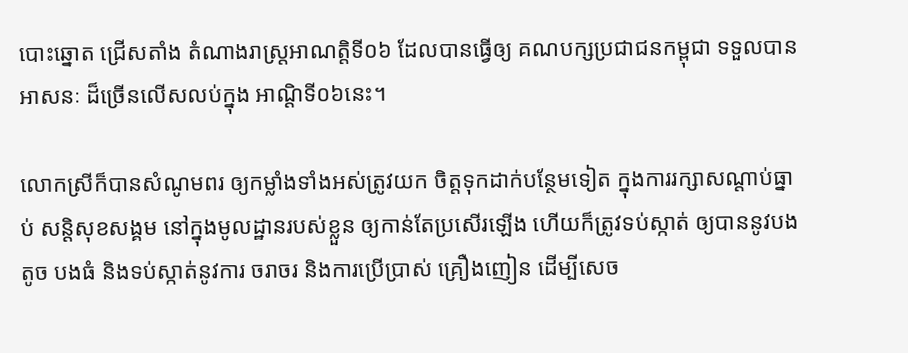បោះឆ្នោត ជ្រើសតាំង តំណាងរាស្រ្តអាណតិ្តទី០៦ ដែលបានធ្វើឲ្យ គណបក្សប្រជាជនកម្ពុជា ទទួលបានអាសនៈ ដ៏ច្រើនលើសលប់ក្នុង អាណ្តិទី០៦នេះ។

លោកស្រីក៏បានសំណូមពរ ឲ្យកម្លាំងទាំងអស់ត្រូវយក ចិត្តទុកដាក់បន្ថែមទៀត ក្នុងការរក្សាសណ្តាប់ធ្នាប់ សន្តិសុខសង្គម នៅក្នុងមូលដ្ឋានរបស់ខ្លួន ឲ្យកាន់តែប្រសើរឡើង ហើយក៏ត្រូវទប់ស្កាត់ ឲ្យបាននូវបងតូច បងធំ និងទប់ស្កាត់នូវការ ចរាចរ និងការប្រើប្រាស់ គ្រឿងញៀន ដើម្បីសេច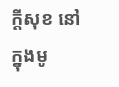ក្តីសុខ នៅក្នុងមូ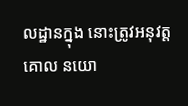លដ្ឋានក្នុង នោះត្រូវអនុវត្តគោល នយោ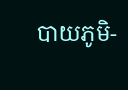បាយភូមិ-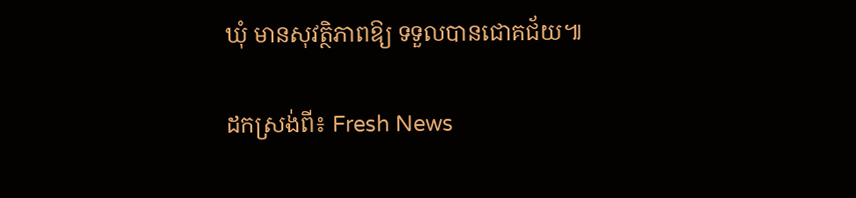ឃុំ មានសុវត្ថិភាពឱ្យ ទទួលបានជោគជ័យ៕

ដកស្រង់ពី៖ Fresh News